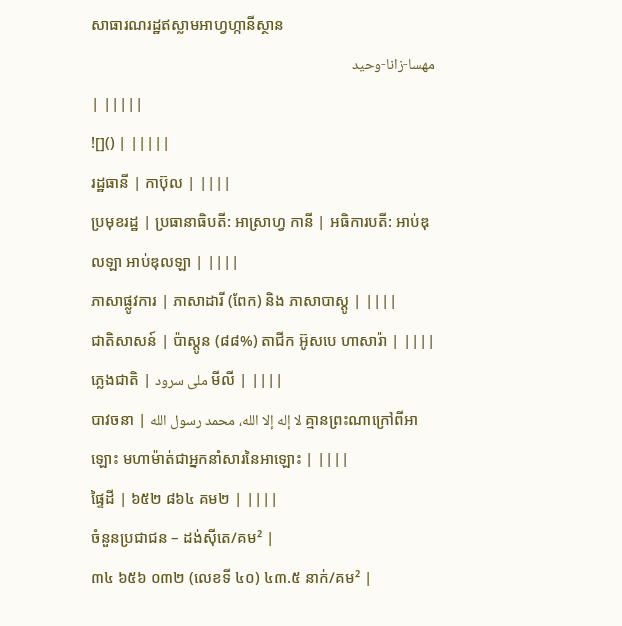សាធារណរដ្ឋឥស្លាមអាហ្វហ្កានីស្ថាន
مهسا-زانا-وحید
| |||||
![]() | |||||
រដ្ឋធានី | កាប៊ុល | ||||
ប្រមុខរដ្ឋ | ប្រធានាធិបតី: អាស្រាហ្វ កានី | អធិការបតី: អាប់ឌុលឡា អាប់ឌុលឡា | ||||
ភាសាផ្លូវការ | ភាសាដារី (ពែក) និង ភាសាបាស្តូ | ||||
ជាតិសាសន៍ | ប៉ាស្តូន (៨៨%) តាជីក អ៊ូសបេ ហាសារ៉ា | ||||
ភ្លេងជាតិ | ملی سرود មីលី | ||||
បាវចនា | لا إله إلا الله، محمد رسول الله គ្មានព្រះណាក្រៅពីអាឡោះ មហាម៉ាត់ជាអ្នកនាំសារនៃអាឡោះ | ||||
ផ្ទៃដី | ៦៥២ ៨៦៤ គម២ | ||||
ចំនួនប្រជាជន – ដង់ស៊ីតេ/គម² |
៣៤ ៦៥៦ ០៣២ (លេខទី ៤០) ៤៣.៥ នាក់/គម² |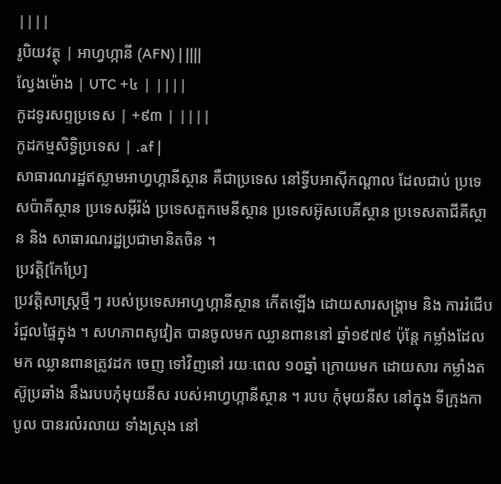||||
រូបិយវត្ថុ | អាហ្វហ្កានី (AFN) | ||||
ល្វែងម៉ោង | UTC +៤ | ||||
កូដទូរសព្ទប្រទេស | +៩៣ | ||||
កូដកម្មសិទ្ធិប្រទេស | .af |
សាធារណរដ្ឋឥស្លាមអាហ្វហ្គានីស្ថាន គឺជាប្រទេស នៅទ្វីបអាស៊ីកណ្ដាល ដែលជាប់ ប្រទេសប៉ាគីស្ថាន ប្រទេសអ៊ីរ៉ង់ ប្រទេសតួកមេនីស្ថាន ប្រទេសអ៊ូសបេគីស្ថាន ប្រទេសតាជីគីស្ថាន និង សាធារណរដ្ឋប្រជាមានិតចិន ។
ប្រវត្តិ[កែប្រែ]
ប្រវត្តិសាស្ត្រថ្មី ៗ របស់ប្រទេសអាហ្វហ្កានីស្ថាន កើតឡើង ដោយសារសង្គ្រាម និង ការរំជើបរំជួលផ្ទៃក្នុង ។ សហភាពសូវៀត បានចូលមក ឈ្លានពាននៅ ឆ្នាំ១៩៧៩ ប៉ុន្តែ កម្លាំងដែលមក ឈ្លានពានត្រូវដក ចេញ ទៅវិញនៅ រយៈពេល ១០ឆ្នាំ ក្រោយមក ដោយសារ កម្លាំងតស៊ូប្រឆាំង នឹងរបបកុំមុយនីស របស់អាហ្វហ្កានីស្ថាន ។ របប កុំមុយនីស នៅក្នុង ទីក្រុងកាបូល បានរលំរលាយ ទាំងស្រុង នៅ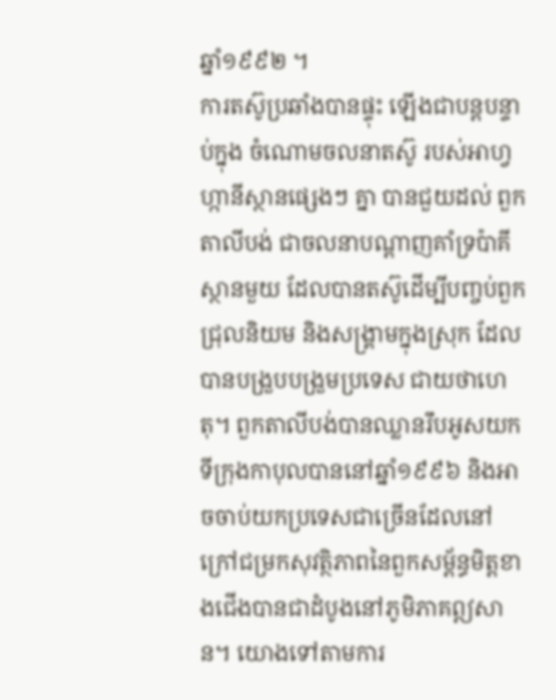ឆ្នាំ១៩៩២ ។
ការតស៊ូប្រឆាំងបានផ្ទុះ ឡើងជាបន្តបន្ទាប់ក្នុង ចំណោមចលនាតស៊ូ របស់អាហ្វហ្កានីស្ថានផ្សេងៗ គ្នា បានជួយដល់ ពួកតាលីបង់ ជាចលនាបណ្ដាញគាំទ្រប៉ាគីស្ថានមួយ ដែលបានតស៊ូដើម្បីបញ្ចប់ពួកជ្រុលនិយម និងសង្គ្រាមក្នុងស្រុក ដែលបានបង្រួបបង្រួមប្រទេស ជាយថាហេតុ។ ពួកតាលីបង់បានឈ្លានរឹបអូសយកទីក្រុងកាបុលបាននៅឆ្នាំ១៩៩៦ និងអាចចាប់យកប្រទេសជាច្រើនដែលនៅក្រៅជម្រកសុវត្ថិភាពនៃពួកសម្ព័ន្ធមិត្តខាងជើងបានជាដំបូងនៅភូមិភាគឦសាន។ យោងទៅតាមការ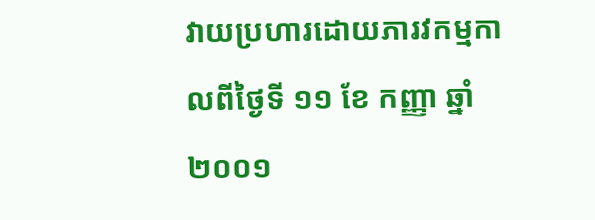វាយប្រហារដោយភារវកម្មកាលពីថ្ងៃទី ១១ ខែ កញ្ញា ឆ្នាំ ២០០១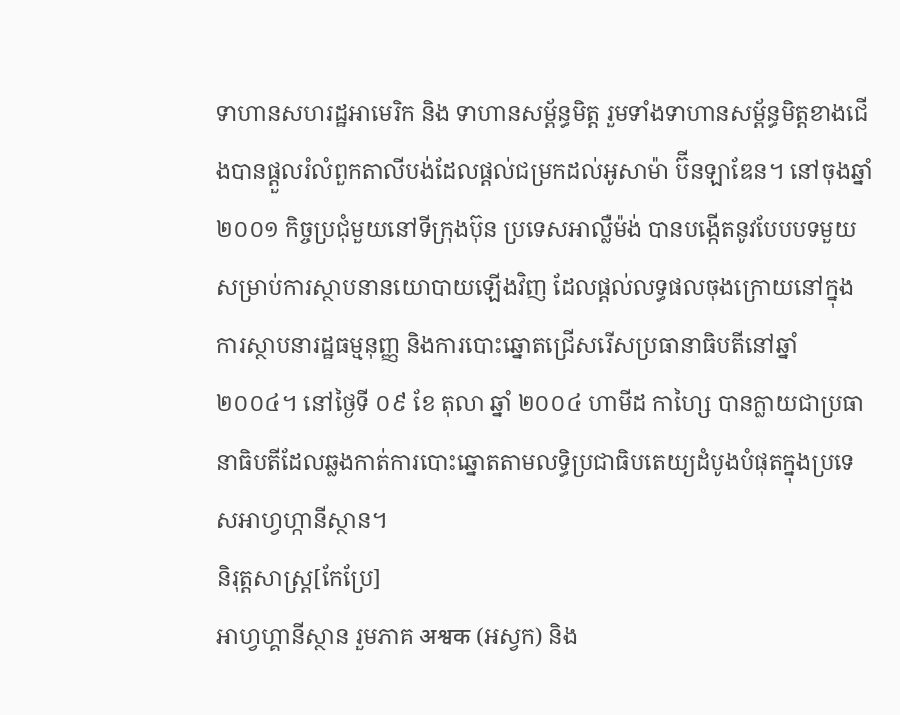ទាហានសហរដ្ឋអាមេរិក និង ទាហានសម្ព័ន្ធមិត្ត រួមទាំងទាហានសម្ព័ន្ធមិត្តខាងជើងបានផ្ដួលរំលំពួកតាលីបង់ដែលផ្ដល់ជម្រកដល់អូសាម៉ា ប៊ីនឡាឌែន។ នៅចុងឆ្នាំ២០០១ កិច្ចប្រជុំមួយនៅទីក្រុងប៊ុន ប្រទេសអាល្លឺម៉ង់ បានបង្កើតនូវបែបបទមួយសម្រាប់ការស្ថាបនានយោបាយឡើងវិញ ដែលផ្ដល់លទ្ធផលចុងក្រោយនៅក្នុងការស្ថាបនារដ្ឋធម្មនុញ្ញ និងការបោះឆ្នោតជ្រើសរើសប្រធានាធិបតីនៅឆ្នាំ២០០៤។ នៅថ្ងៃទី ០៩ ខែ តុលា ឆ្នាំ ២០០៤ ហាមីដ កាហ្សៃ បានក្លាយជាប្រធានាធិបតីដែលឆ្លងកាត់ការបោះឆ្នោតតាមលទ្ធិប្រជាធិបតេយ្យដំបូងបំផុតក្នុងប្រទេសអាហ្វហ្កានីស្ថាន។
និរុត្តសាស្ត្រ[កែប្រែ]
អាហ្វហ្គានីស្ថាន រួមភាគ अश्वक (អស្វក) និង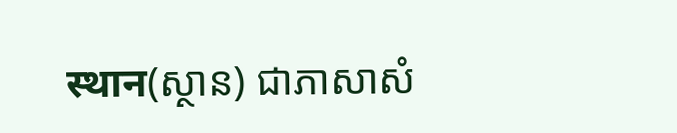स्थान(ស្ថាន) ជាភាសាសំ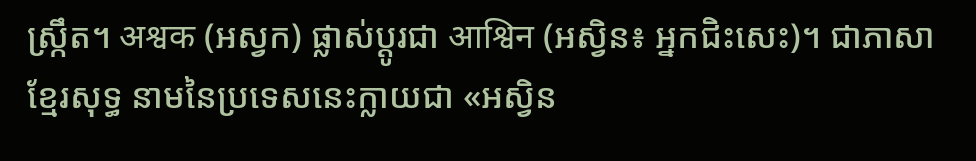ស្ក្រឹត។ अश्वक (អស្វក) ផ្លាស់ប្តូរជា आश्विन (អស្វិន៖ អ្នកជិះសេះ)។ ជាភាសាខ្មែរសុទ្ធ នាមនៃប្រទេសនេះក្លាយជា «អស្វិន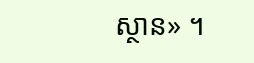ស្ថាន» ។